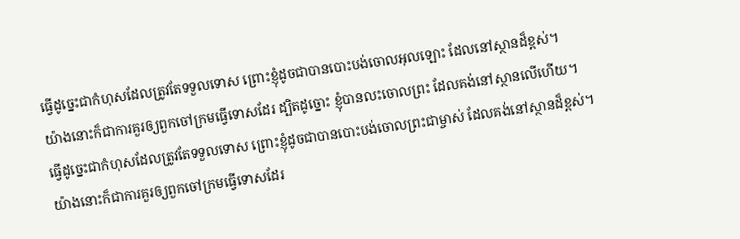ធ្វើដូច្នេះជាកំហុសដែលត្រូវតែទទួលទោស ព្រោះខ្ញុំដូចជាបានបោះបង់ចោលអុលឡោះ ដែលនៅស្ថានដ៏ខ្ពស់។
យ៉ាងនោះក៏ជាការគួរឲ្យពួកចៅក្រមធ្វើទោសដែរ ដ្បិតដូច្នោះ ខ្ញុំបានលះចោលព្រះ ដែលគង់នៅស្ថានលើហើយ។
ធ្វើដូច្នេះជាកំហុសដែលត្រូវតែទទួលទោស ព្រោះខ្ញុំដូចជាបានបោះបង់ចោលព្រះជាម្ចាស់ ដែលគង់នៅស្ថានដ៏ខ្ពស់។
យ៉ាងនោះក៏ជាការគួរឲ្យពួកចៅក្រមធ្វើទោសដែរ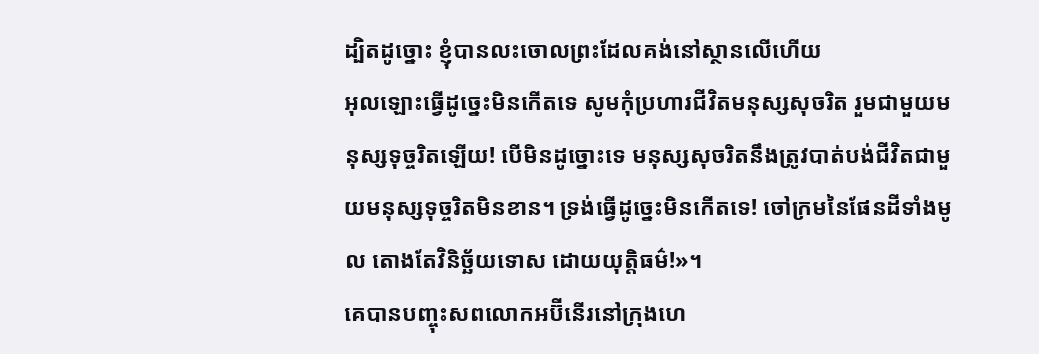ដ្បិតដូច្នោះ ខ្ញុំបានលះចោលព្រះដែលគង់នៅស្ថានលើហើយ
អុលឡោះធ្វើដូច្នេះមិនកើតទេ សូមកុំប្រហារជីវិតមនុស្សសុចរិត រួមជាមួយមនុស្សទុច្ចរិតឡើយ! បើមិនដូច្នោះទេ មនុស្សសុចរិតនឹងត្រូវបាត់បង់ជីវិតជាមួយមនុស្សទុច្ចរិតមិនខាន។ ទ្រង់ធ្វើដូច្នេះមិនកើតទេ! ចៅក្រមនៃផែនដីទាំងមូល តោងតែវិនិច្ឆ័យទោស ដោយយុត្តិធម៌!»។
គេបានបញ្ចុះសពលោកអប៊ីនើរនៅក្រុងហេ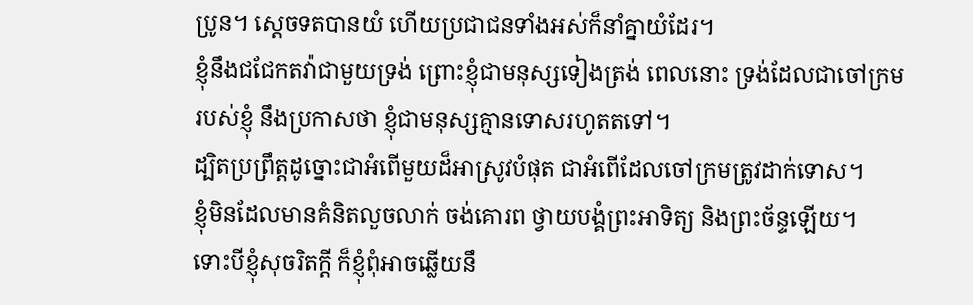ប្រូន។ ស្តេចទតបានយំ ហើយប្រជាជនទាំងអស់ក៏នាំគ្នាយំដែរ។
ខ្ញុំនឹងជជែកតវ៉ាជាមួយទ្រង់ ព្រោះខ្ញុំជាមនុស្សទៀងត្រង់ ពេលនោះ ទ្រង់ដែលជាចៅក្រមរបស់ខ្ញុំ នឹងប្រកាសថា ខ្ញុំជាមនុស្សគ្មានទោសរហូតតទៅ។
ដ្បិតប្រព្រឹត្តដូច្នោះជាអំពើមួយដ៏អាស្រូវបំផុត ជាអំពើដែលចៅក្រមត្រូវដាក់ទោស។
ខ្ញុំមិនដែលមានគំនិតលួចលាក់ ចង់គោរព ថ្វាយបង្គំព្រះអាទិត្យ និងព្រះច័ន្ទឡើយ។
ទោះបីខ្ញុំសុចរិតក្ដី ក៏ខ្ញុំពុំអាចឆ្លើយនឹ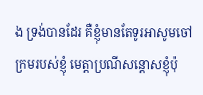ង ទ្រង់បានដែរ គឺខ្ញុំមានតែទូរអាសូមចៅក្រមរបស់ខ្ញុំ មេត្តាប្រណីសន្ដោសខ្ញុំប៉ុ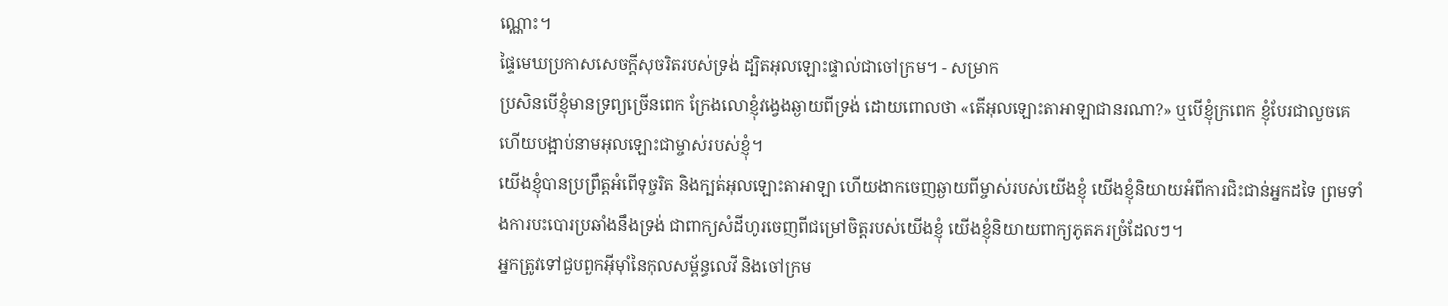ណ្ណោះ។
ផ្ទៃមេឃប្រកាសសេចក្ដីសុចរិតរបស់ទ្រង់ ដ្បិតអុលឡោះផ្ទាល់ជាចៅក្រម។ - សម្រាក
ប្រសិនបើខ្ញុំមានទ្រព្យច្រើនពេក ក្រែងលោខ្ញុំវង្វេងឆ្ងាយពីទ្រង់ ដោយពោលថា «តើអុលឡោះតាអាឡាជានរណា?» ឬបើខ្ញុំក្រពេក ខ្ញុំបែរជាលួចគេ ហើយបង្អាប់នាមអុលឡោះជាម្ចាស់របស់ខ្ញុំ។
យើងខ្ញុំបានប្រព្រឹត្តអំពើទុច្ចរិត និងក្បត់អុលឡោះតាអាឡា ហើយងាកចេញឆ្ងាយពីម្ចាស់របស់យើងខ្ញុំ យើងខ្ញុំនិយាយអំពីការជិះជាន់អ្នកដទៃ ព្រមទាំងការបះបោរប្រឆាំងនឹងទ្រង់ ជាពាក្យសំដីហូរចេញពីជម្រៅចិត្តរបស់យើងខ្ញុំ យើងខ្ញុំនិយាយពាក្យភូតភរច្រំដែលៗ។
អ្នកត្រូវទៅជួបពួកអ៊ីមុាំនៃកុលសម្ព័ន្ធលេវី និងចៅក្រម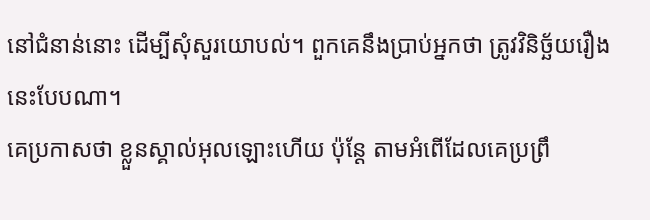នៅជំនាន់នោះ ដើម្បីសុំសួរយោបល់។ ពួកគេនឹងប្រាប់អ្នកថា ត្រូវវិនិច្ឆ័យរឿងនេះបែបណា។
គេប្រកាសថា ខ្លួនស្គាល់អុលឡោះហើយ ប៉ុន្ដែ តាមអំពើដែលគេប្រព្រឹ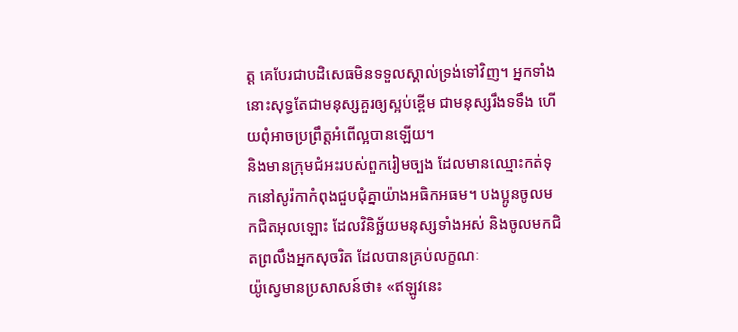ត្ដ គេបែរជាបដិសេធមិនទទួលស្គាល់ទ្រង់ទៅវិញ។ អ្នកទាំងនោះសុទ្ធតែជាមនុស្សគួរឲ្យស្អប់ខ្ពើម ជាមនុស្សរឹងទទឹង ហើយពុំអាចប្រព្រឹត្ដអំពើល្អបានឡើយ។
និងមានក្រុមជំអះរបស់ពួករៀមច្បង ដែលមានឈ្មោះកត់ទុកនៅសូរ៉កាកំពុងជួបជុំគ្នាយ៉ាងអធិកអធម។ បងប្អូនចូលមកជិតអុលឡោះ ដែលវិនិច្ឆ័យមនុស្សទាំងអស់ និងចូលមកជិតព្រលឹងអ្នកសុចរិត ដែលបានគ្រប់លក្ខណៈ
យ៉ូស្វេមានប្រសាសន៍ថា៖ «ឥឡូវនេះ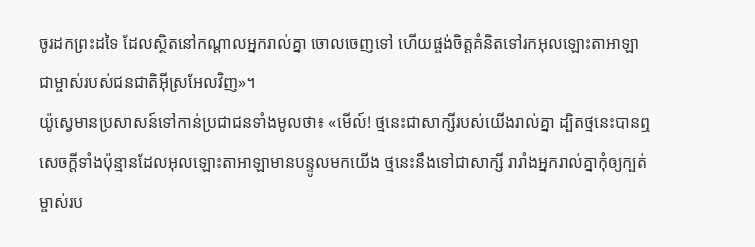ចូរដកព្រះដទៃ ដែលស្ថិតនៅកណ្តាលអ្នករាល់គ្នា ចោលចេញទៅ ហើយផ្ចង់ចិត្តគំនិតទៅរកអុលឡោះតាអាឡា ជាម្ចាស់របស់ជនជាតិអ៊ីស្រអែលវិញ»។
យ៉ូស្វេមានប្រសាសន៍ទៅកាន់ប្រជាជនទាំងមូលថា៖ «មើល៍! ថ្មនេះជាសាក្សីរបស់យើងរាល់គ្នា ដ្បិតថ្មនេះបានឮសេចក្តីទាំងប៉ុន្មានដែលអុលឡោះតាអាឡាមានបន្ទូលមកយើង ថ្មនេះនឹងទៅជាសាក្សី រារាំងអ្នករាល់គ្នាកុំឲ្យក្បត់ម្ចាស់រប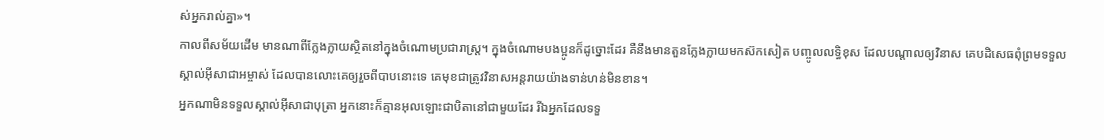ស់អ្នករាល់គ្នា»។
កាលពីសម័យដើម មានណាពីក្លែងក្លាយស្ថិតនៅក្នុងចំណោមប្រជារាស្ដ្រ។ ក្នុងចំណោមបងប្អូនក៏ដូច្នោះដែរ គឺនឹងមានតួនក្លែងក្លាយមកស៊កសៀត បញ្ចូលលទ្ធិខុស ដែលបណ្ដាលឲ្យវិនាស គេបដិសេធពុំព្រមទទួលស្គាល់អ៊ីសាជាអម្ចាស់ ដែលបានលោះគេឲ្យរួចពីបាបនោះទេ គេមុខជាត្រូវវិនាសអន្ដរាយយ៉ាងទាន់ហន់មិនខាន។
អ្នកណាមិនទទួលស្គាល់អ៊ីសាជាបុត្រា អ្នកនោះក៏គ្មានអុលឡោះជាបិតានៅជាមួយដែរ រីឯអ្នកដែលទទួ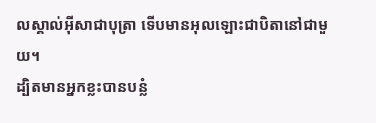លស្គាល់អ៊ីសាជាបុត្រា ទើបមានអុលឡោះជាបិតានៅជាមួយ។
ដ្បិតមានអ្នកខ្លះបានបន្លំ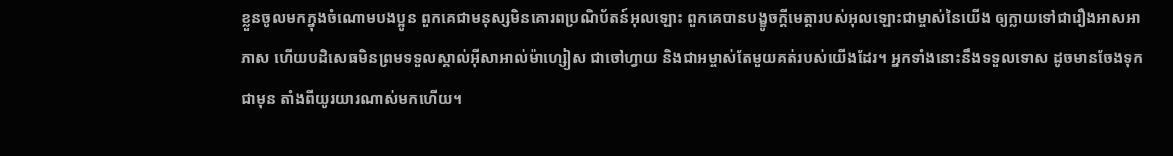ខ្លួនចូលមកក្នុងចំណោមបងប្អូន ពួកគេជាមនុស្សមិនគោរពប្រណិប័តន៍អុលឡោះ ពួកគេបានបង្ខូចក្តីមេត្តារបស់អុលឡោះជាម្ចាស់នៃយើង ឲ្យក្លាយទៅជារឿងអាសអាភាស ហើយបដិសេធមិនព្រមទទួលស្គាល់អ៊ីសាអាល់ម៉ាហ្សៀស ជាចៅហ្វាយ និងជាអម្ចាស់តែមួយគត់របស់យើងដែរ។ អ្នកទាំងនោះនឹងទទួលទោស ដូចមានចែងទុកជាមុន តាំងពីយូរយារណាស់មកហើយ។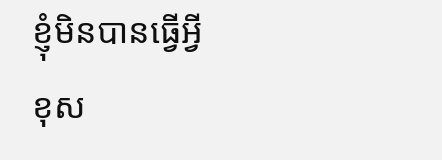ខ្ញុំមិនបានធ្វើអ្វីខុស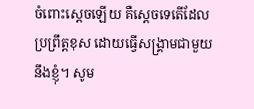ចំពោះស្តេចឡើយ គឺស្តេចទេតើដែលប្រព្រឹត្តខុស ដោយធ្វើសង្គ្រាមជាមួយនឹងខ្ញុំ។ សូម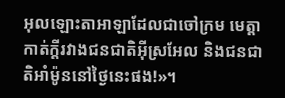អុលឡោះតាអាឡាដែលជាចៅក្រម មេត្តាកាត់ក្តីរវាងជនជាតិអ៊ីស្រអែល និងជនជាតិអាំម៉ូននៅថ្ងៃនេះផង!»។